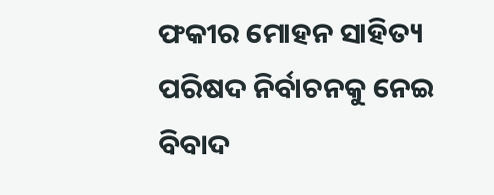ଫକୀର ମୋହନ ସାହିତ୍ୟ ପରିଷଦ ନିର୍ବାଚନକୁ ନେଇ ବିବାଦ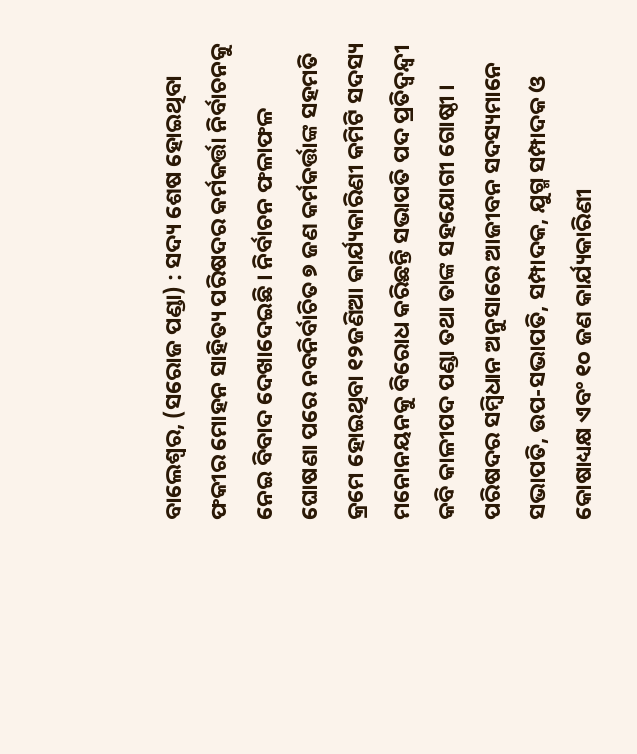ବାଲେଶ୍ୱର, (ସରୋଜ ପଣ୍ଡା) : ସଦ୍ୟ ଶେଷ ହୋଇଥିବା ଫକୀର ମୋହନ ସାହିତ୍ୟ ପରିଷଦର କର୍ମକର୍ତ୍ତା ନିର୍ବାଚନକୁ ନେଇ ବିବାଦ ଦେଖାଦେଇଛି । ନିର୍ବାଚନ ଫଳାଫଳ ଘୋଷଣା ପରେ ନବନିର୍ବାଚିତ ୭ ଜଣ କର୍ମକର୍ତ୍ତାଙ୍କ ସହମତି କ୍ରମେ ହୋଇଥିବା ୧୨ଜଣିଆ କାର୍ଯ୍ୟକାରିଣୀ କମିଟି ସଦସ୍ୟ ମନୋନୟନକୁ ବିରୋଧ କରିଛନ୍ତି ସଭାପତି ପଦ ପ୍ରତିଦ୍ୱନ୍ଦ୍ୱୀ କବି କାଳୀପଦ ପଣ୍ଡା ତଥା ତାଙ୍କ ସହଯୋଗୀ ଗୋଷ୍ଠୀ । ପରିଷଦର ସମ୍ବିଧାନ ଅନୁସାରେ ଆଜୀବନ ସଦସ୍ୟମାନେ ସଭାପତି, ଉପ-ସଭାପତି, ସମ୍ପାଦକ, ଯୁଗ୍ମ ସମ୍ପାଦକ ଓ କୋଷାଧ୍ୟକ୍ଷ ଏବଂ ୧୦ ଜଣ କାର୍ଯ୍ୟକାରିଣୀ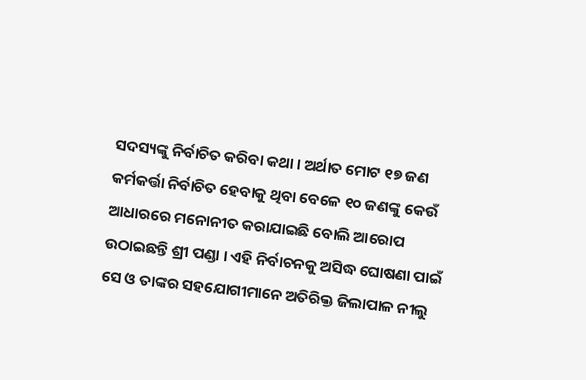ସଦସ୍ୟଙ୍କୁ ନିର୍ବାଚିତ କରିବା କଥା । ଅର୍ଥାତ ମୋଟ ୧୭ ଜଣ କର୍ମକର୍ତ୍ତା ନିର୍ବାଚିତ ହେବାକୁ ଥିବା ବେଳେ ୧୦ ଜଣଙ୍କୁ କେଉଁ ଆଧାରରେ ମନୋନୀତ କରାଯାଇଛି ବୋଲି ଆରୋପ ଉଠାଇଛନ୍ତି ଶ୍ରୀ ପଣ୍ଡା । ଏହି ନିର୍ବାଚନକୁ ଅସିଦ୍ଧ ଘୋଷଣା ପାଇଁ ସେ ଓ ତାଙ୍କର ସହଯୋଗୀମାନେ ଅତିରିକ୍ତ ଜିଲାପାଳ ନୀଲୁ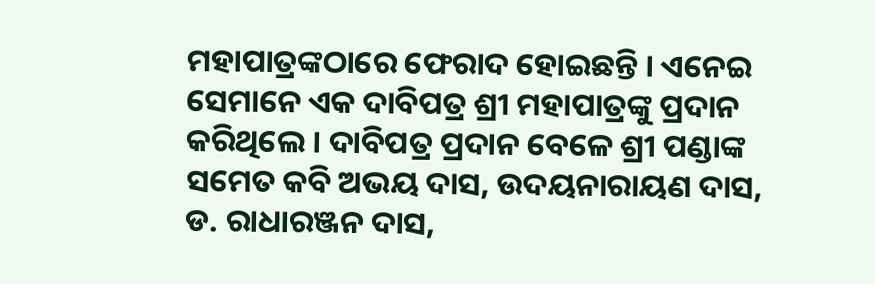ମହାପାତ୍ରଙ୍କଠାରେ ଫେରାଦ ହୋଇଛନ୍ତି । ଏନେଇ ସେମାନେ ଏକ ଦାବିପତ୍ର ଶ୍ରୀ ମହାପାତ୍ରଙ୍କୁ ପ୍ରଦାନ କରିଥିଲେ । ଦାବିପତ୍ର ପ୍ରଦାନ ବେଳେ ଶ୍ରୀ ପଣ୍ଡାଙ୍କ ସମେତ କବି ଅଭୟ ଦାସ, ଉଦୟନାରାୟଣ ଦାସ, ଡ. ରାଧାରଞ୍ଜନ ଦାସ,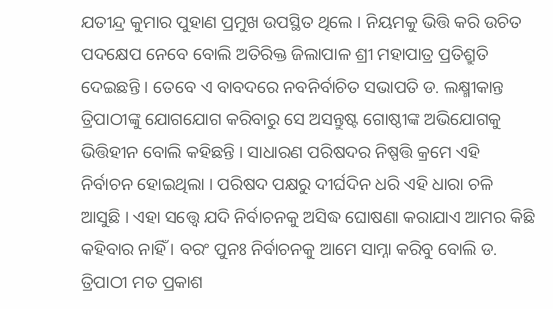ଯତୀନ୍ଦ୍ର କୁମାର ପୁହାଣ ପ୍ରମୁଖ ଉପସ୍ଥିତ ଥିଲେ । ନିୟମକୁ ଭିତ୍ତି କରି ଉଚିତ ପଦକ୍ଷେପ ନେବେ ବୋଲି ଅତିରିକ୍ତ ଜିଲାପାଳ ଶ୍ରୀ ମହାପାତ୍ର ପ୍ରତିଶ୍ରୁତି ଦେଇଛନ୍ତି । ତେବେ ଏ ବାବଦରେ ନବନିର୍ବାଚିତ ସଭାପତି ଡ. ଲକ୍ଷ୍ମୀକାନ୍ତ ତ୍ରିପାଠୀଙ୍କୁ ଯୋଗଯୋଗ କରିବାରୁ ସେ ଅସନ୍ତୁଷ୍ଟ ଗୋଷ୍ଠୀଙ୍କ ଅଭିଯୋଗକୁ ଭିତ୍ତିହୀନ ବୋଲି କହିଛନ୍ତି । ସାଧାରଣ ପରିଷଦର ନିଷ୍ପତ୍ତି କ୍ରମେ ଏହି ନିର୍ବାଚନ ହୋଇଥିଲା । ପରିଷଦ ପକ୍ଷରୁ ଦୀର୍ଘଦିନ ଧରି ଏହି ଧାରା ଚଳି ଆସୁଛି । ଏହା ସତ୍ତ୍ୱେ ଯଦି ନିର୍ବାଚନକୁ ଅସିଦ୍ଧ ଘୋଷଣା କରାଯାଏ ଆମର କିଛି କହିବାର ନାହିଁ । ବରଂ ପୁନଃ ନିର୍ବାଚନକୁ ଆମେ ସାମ୍ନା କରିବୁ ବୋଲି ଡ. ତ୍ରିପାଠୀ ମତ ପ୍ରକାଶ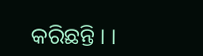କରିଛନ୍ତି । ।